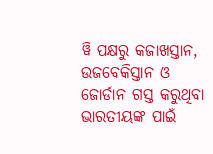ୱି ପକ୍ଷରୁ କଜାଖସ୍ତାନ, ଉଜବେକିସ୍ତାନ ଓ ଜୋର୍ଡାନ ଗସ୍ତ କରୁଥିବା ଭାରତୀୟଙ୍କ ପାଇଁ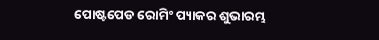ପୋଷ୍ଟପେଡ ‌ରୋମିଂ ପ୍ୟାକର ଶୁଭାରମ୍ଭ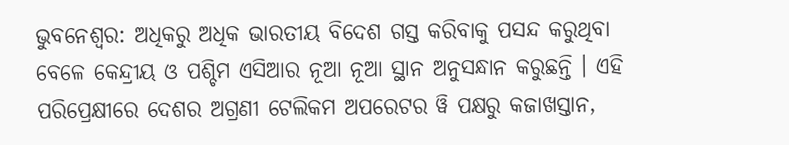ଭୁବନେଶ୍ୱର: ଅଧିକରୁ ଅଧିକ ଭାରତୀୟ ବିଦେଶ ଗସ୍ତ କରିବାକୁ ପସନ୍ଦ କରୁଥିବା ବେଳେ କେନ୍ଦ୍ରୀୟ ଓ ପଶ୍ଚିମ ଏସିଆର ନୂଆ ନୂଆ ସ୍ଥାନ ଅନୁସନ୍ଧାନ କରୁଛନ୍ତି । ଏହି ପରିପ୍ରେକ୍ଷୀରେ ଦେଶର ଅଗ୍ରଣୀ ଟେଲିକମ ଅପରେଟର ୱି ପକ୍ଷରୁ କଜାଖସ୍ତାନ,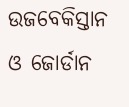ଉଜବେକିସ୍ତାନ ଓ ଜୋର୍ଡାନ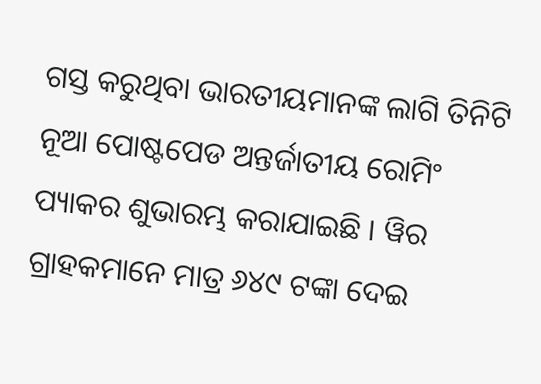ଗସ୍ତ କରୁଥିବା ଭାରତୀୟମାନଙ୍କ ଲାଗି ତିନିଟି ନୂଆ ପୋଷ୍ଟପେଡ ଅନ୍ତର୍ଜାତୀୟ ରୋମିଂ ପ୍ୟାକର ଶୁଭାରମ୍ଭ କରାଯାଇଛି । ୱିର ଗ୍ରାହକମାନେ ମାତ୍ର ୬୪୯ ଟଙ୍କା ଦେଇ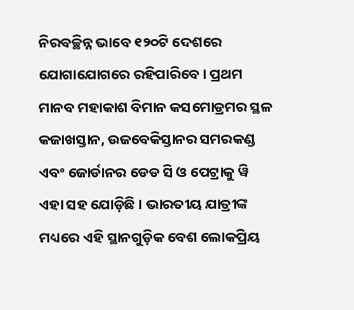ନିରବଚ୍ଛିନ୍ନ ଭାବେ ୧୨୦ଟି ଦେଶରେ ଯୋଗାଯୋଗରେ ରହିପାରିବେ । ପ୍ରଥମ ମାନବ ମହାକାଶ ବିମାନ କସମୋଡ୍ରମର ସ୍ଥଳ କଜାଖସ୍ତାନ, ଉଜବେକିସ୍ତାନର ସମରକଣ୍ଡ ଏବଂ ଜୋର୍ଡାନର ଡେଡ ସି ଓ ପେଟ୍ରାକୁ ୱି ଏହା ସହ ଯୋଡ଼ିଛି । ଭାରତୀୟ ଯାତ୍ରୀଙ୍କ ମଧ୍ୟରେ ଏହି ସ୍ଥାନଗୁଡ଼ିକ ବେଶ ଲୋକପ୍ରିୟ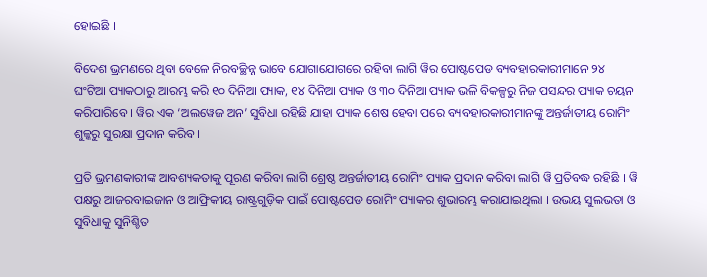ହୋଇଛି ।

ବିଦେଶ ଭ୍ରମଣରେ ଥିବା ବେଳେ ନିରବଚ୍ଛିନ୍ନ ଭାବେ ଯୋଗାଯୋଗରେ ରହିବା ଲାଗି ୱିର ପୋଷ୍ଟପେଡ ବ୍ୟବହାରକାରୀମାନେ ୨୪ ଘଂଟିଆ ପ୍ୟାକଠାରୁ ଆରମ୍ଭ କରି ୧୦ ଦିନିଆ ପ୍ୟାକ, ୧୪ ଦିନିଆ ପ୍ୟାକ ଓ ୩୦ ଦିନିଆ ପ୍ୟାକ ଭଳି ବିକଳ୍ପରୁ ନିଜ ପସନ୍ଦର ପ୍ୟାକ ଚୟନ କରିପାରିବେ । ୱିର ଏକ ‘ଅଲୱେଜ ଅନ’ ସୁବିଧା ରହିଛି ଯାହା ପ୍ୟାକ ଶେଷ ହେବା ପରେ ବ୍ୟବହାରକାରୀମାନଙ୍କୁ ଅନ୍ତର୍ଜାତୀୟ ରୋମିଂ ଶୁଳ୍କରୁ ସୁରକ୍ଷା ପ୍ରଦାନ କରିବ ।

ପ୍ରତି ଭ୍ରମଣକାରୀଙ୍କ ଆବଶ୍ୟକତାକୁ ପୂରଣ କରିବା ଲାଗି ଶ୍ରେଷ୍ଠ ଅନ୍ତର୍ଜାତୀୟ ରୋମିଂ ପ୍ୟାକ ପ୍ରଦାନ କରିବା ଲାଗି ୱି ପ୍ରତିବଦ୍ଧ ରହିଛି । ୱି ପକ୍ଷରୁ ଆଜରବାଇଜାନ ଓ ଆଫ୍ରିକୀୟ ରାଷ୍ଟ୍ରଗୁଡ଼ିକ ପାଇଁ ପୋଷ୍ଟପେଡ ରୋମିଂ ପ୍ୟାକର ଶୁଭାରମ୍ଭ କରାଯାଇଥିଲା । ଉଭୟ ସୁଲଭତା ଓ ସୁବିଧାକୁ ସୁନିଶ୍ଚିତ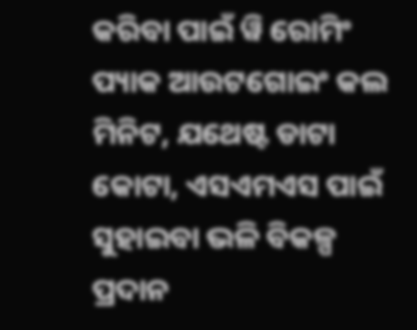କରିବା ପାଇଁ ୱି ରୋମିଂ ପ୍ୟାକ ଆଉଟଗୋଇଂ କଲ ମିନିଟ, ଯଥେଷ୍ଟ ଡାଟା କୋଟା, ଏସଏମଏସ ପାଇଁ ସୁହାଇବା ଭଳି ବିକଳ୍ପ ପ୍ରଦାନ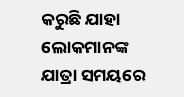କରୁଛି ଯାହା ଲୋକମାନଙ୍କ ଯାତ୍ରା ସମୟରେ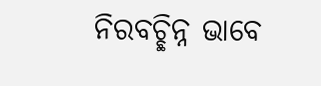ନିରବଚ୍ଛିନ୍ନ ଭାବେ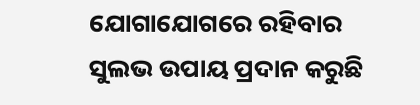ଯୋଗାଯୋଗରେ ରହିବାର ସୁଲଭ ଉପାୟ ପ୍ରଦାନ କରୁଛି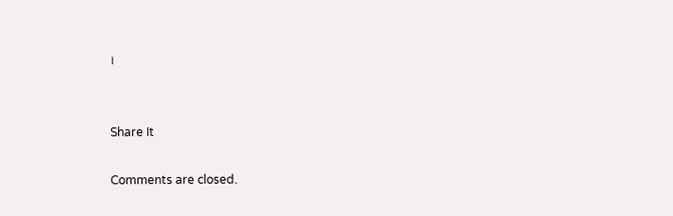।


Share It

Comments are closed.